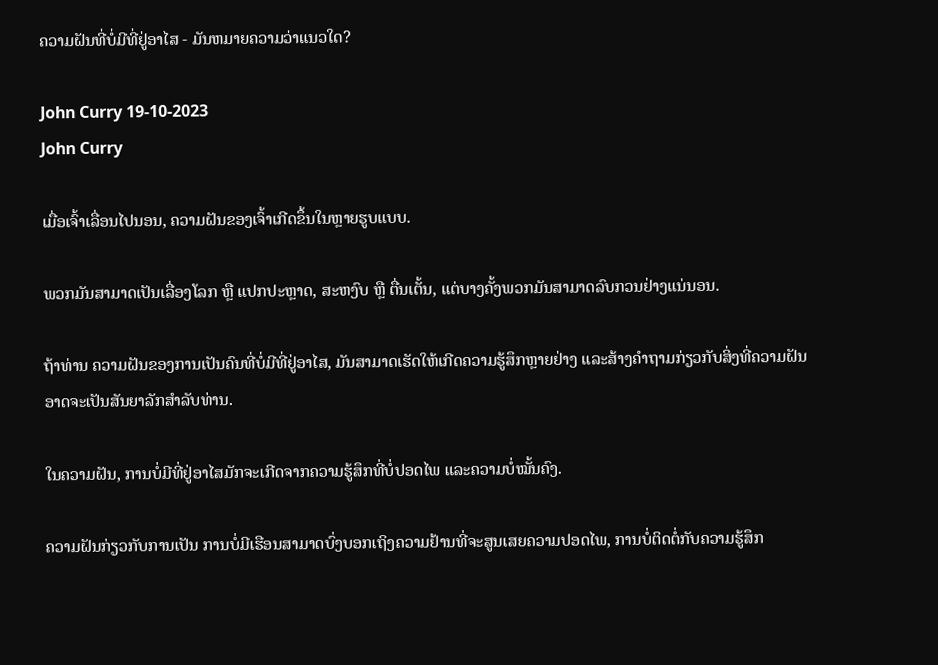ຄວາມຝັນທີ່ບໍ່ມີທີ່ຢູ່ອາໄສ - ມັນຫມາຍຄວາມວ່າແນວໃດ?

John Curry 19-10-2023
John Curry

ເມື່ອເຈົ້າເລື່ອນໄປນອນ, ຄວາມຝັນຂອງເຈົ້າເກີດຂຶ້ນໃນຫຼາຍຮູບແບບ.

ພວກມັນສາມາດເປັນເລື່ອງໂລກ ຫຼື ແປກປະຫຼາດ, ສະຫງົບ ຫຼື ຕື່ນເຕັ້ນ, ແຕ່ບາງຄັ້ງພວກມັນສາມາດລົບກວນຢ່າງແນ່ນອນ.

ຖ້າທ່ານ ຄວາມຝັນຂອງການເປັນຄົນທີ່ບໍ່ມີທີ່ຢູ່ອາໄສ, ມັນສາມາດເຮັດໃຫ້ເກີດຄວາມຮູ້ສຶກຫຼາຍຢ່າງ ແລະສ້າງຄໍາຖາມກ່ຽວກັບສິ່ງທີ່ຄວາມຝັນອາດຈະເປັນສັນຍາລັກສໍາລັບທ່ານ.

ໃນຄວາມຝັນ, ການບໍ່ມີທີ່ຢູ່ອາໄສມັກຈະເກີດຈາກຄວາມຮູ້ສຶກທີ່ບໍ່ປອດໄພ ແລະຄວາມບໍ່ໝັ້ນຄົງ.

ຄວາມຝັນກ່ຽວກັບການເປັນ ການບໍ່ມີເຮືອນສາມາດບົ່ງບອກເຖິງຄວາມຢ້ານທີ່ຈະສູນເສຍຄວາມປອດໄພ, ການບໍ່ຕິດຕໍ່ກັບຄວາມຮູ້ສຶກ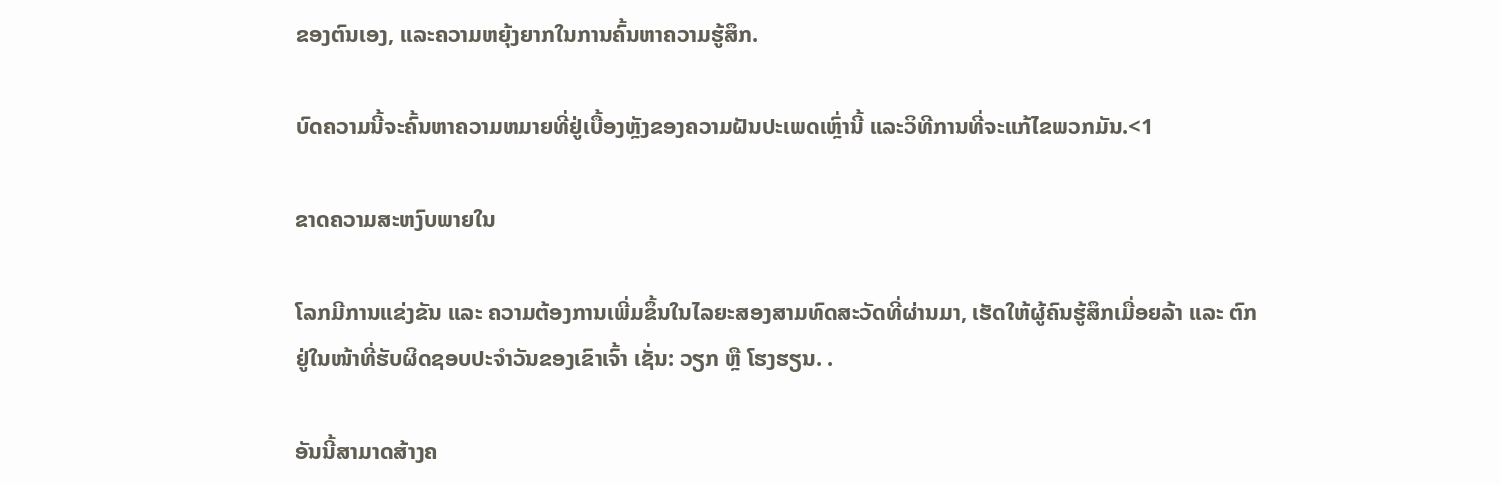ຂອງຕົນເອງ, ແລະຄວາມຫຍຸ້ງຍາກໃນການຄົ້ນຫາຄວາມຮູ້ສຶກ.

ບົດຄວາມນີ້ຈະຄົ້ນຫາຄວາມຫມາຍທີ່ຢູ່ເບື້ອງຫຼັງຂອງຄວາມຝັນປະເພດເຫຼົ່ານີ້ ແລະວິທີການທີ່ຈະແກ້ໄຂພວກມັນ.<1

ຂາດຄວາມສະຫງົບພາຍໃນ

ໂລກມີການແຂ່ງຂັນ ແລະ ຄວາມຕ້ອງການເພີ່ມຂຶ້ນໃນໄລຍະສອງສາມທົດສະວັດທີ່ຜ່ານມາ, ເຮັດໃຫ້ຜູ້ຄົນຮູ້ສຶກເມື່ອຍລ້າ ແລະ ຕົກຢູ່ໃນໜ້າທີ່ຮັບຜິດຊອບປະຈຳວັນຂອງເຂົາເຈົ້າ ເຊັ່ນ: ວຽກ ຫຼື ໂຮງຮຽນ. .

ອັນນີ້ສາມາດສ້າງຄ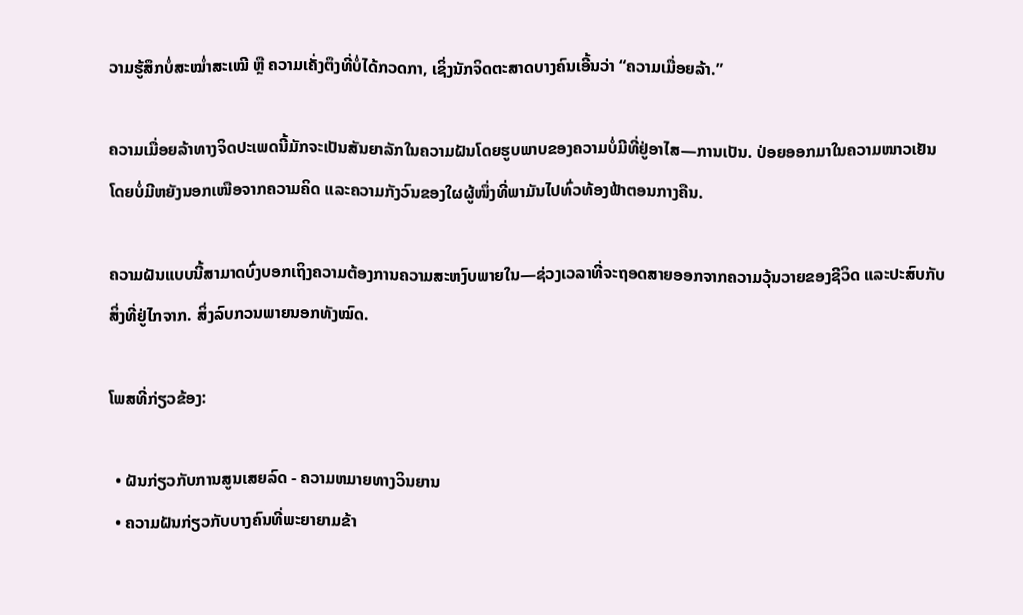ວາມຮູ້ສຶກບໍ່ສະໝໍ່າສະເໝີ ຫຼື ຄວາມເຄັ່ງຕຶງທີ່ບໍ່ໄດ້ກວດກາ, ເຊິ່ງນັກຈິດຕະສາດບາງຄົນເອີ້ນວ່າ “ຄວາມເມື່ອຍລ້າ.”

ຄວາມເມື່ອຍລ້າທາງຈິດປະເພດນີ້ມັກຈະເປັນສັນຍາລັກໃນຄວາມຝັນໂດຍຮູບພາບຂອງຄວາມບໍ່ມີທີ່ຢູ່ອາໄສ—ການເປັນ. ປ່ອຍອອກມາໃນຄວາມໜາວເຢັນໂດຍບໍ່ມີຫຍັງນອກເໜືອຈາກຄວາມຄິດ ແລະຄວາມກັງວົນຂອງໃຜຜູ້ໜຶ່ງທີ່ພາມັນໄປທົ່ວທ້ອງຟ້າຕອນກາງຄືນ.

ຄວາມຝັນແບບນີ້ສາມາດບົ່ງບອກເຖິງຄວາມຕ້ອງການຄວາມສະຫງົບພາຍໃນ—ຊ່ວງເວລາທີ່ຈະຖອດສາຍອອກຈາກຄວາມວຸ້ນວາຍຂອງຊີວິດ ແລະປະສົບກັບສິ່ງທີ່ຢູ່ໄກຈາກ. ສິ່ງລົບກວນພາຍນອກທັງໝົດ.

ໂພສທີ່ກ່ຽວຂ້ອງ:

  • ຝັນກ່ຽວກັບການສູນເສຍລົດ - ຄວາມຫມາຍທາງວິນຍານ
  • ຄວາມຝັນກ່ຽວກັບບາງຄົນທີ່ພະຍາຍາມຂ້າ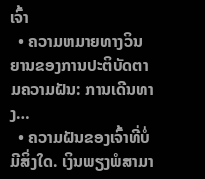ເຈົ້າ
  • ຄວາມຫມາຍທາງວິນຍານຂອງການປະຕິບັດຕາມຄວາມຝັນ: ການເດີນທາງ…
  • ຄວາມຝັນຂອງເຈົ້າທີ່ບໍ່ມີສິ່ງໃດ. ເງິນພຽງພໍສາມາ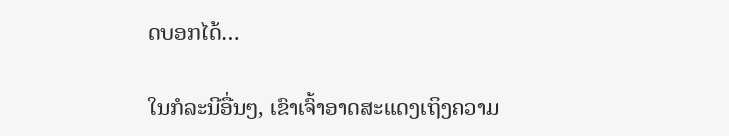ດບອກໄດ້…

ໃນກໍລະນີອື່ນໆ, ເຂົາເຈົ້າອາດສະແດງເຖິງຄວາມ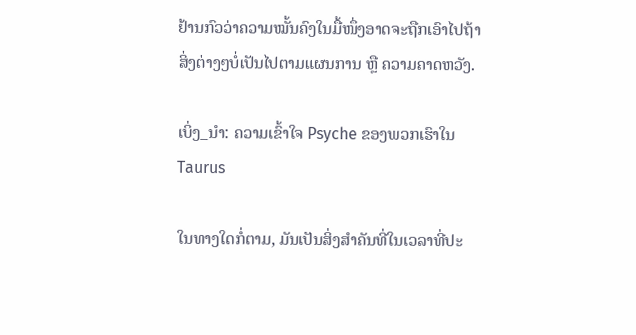ຢ້ານກົວວ່າຄວາມໝັ້ນຄົງໃນມື້ໜຶ່ງອາດຈະຖືກເອົາໄປຖ້າສິ່ງຕ່າງໆບໍ່ເປັນໄປຕາມແຜນການ ຫຼື ຄວາມຄາດຫວັງ.

ເບິ່ງ_ນຳ: ຄວາມເຂົ້າໃຈ Psyche ຂອງພວກເຮົາໃນ Taurus

ໃນທາງໃດກໍ່ຕາມ, ມັນເປັນສິ່ງສໍາຄັນທີ່ໃນເວລາທີ່ປະ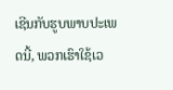ເຊີນກັບຮູບພາບປະເພດນີ້, ພວກເຮົາໃຊ້ເວ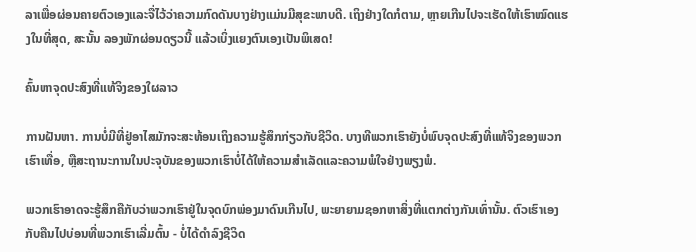ລາເພື່ອຜ່ອນຄາຍຕົວເອງແລະຈື່ໄວ້ວ່າຄວາມກົດດັນບາງຢ່າງແມ່ນມີສຸຂະພາບດີ. ເຖິງຢ່າງໃດກໍຕາມ, ຫຼາຍເກີນໄປຈະເຮັດໃຫ້ເຮົາໝົດແຮງໃນທີ່ສຸດ, ສະນັ້ນ ລອງພັກຜ່ອນດຽວນີ້ ແລ້ວເບິ່ງແຍງຕົນເອງເປັນພິເສດ!

ຄົ້ນຫາຈຸດປະສົງທີ່ແທ້ຈິງຂອງໃຜລາວ

ການຝັນຫາ. ການບໍ່ມີທີ່ຢູ່ອາໄສມັກຈະສະທ້ອນເຖິງຄວາມຮູ້ສຶກກ່ຽວກັບຊີວິດ. ບາງທີພວກເຮົາຍັງບໍ່ພົບຈຸດປະສົງທີ່ແທ້ຈິງຂອງພວກເຮົາເທື່ອ, ຫຼືສະຖານະການໃນປະຈຸບັນຂອງພວກເຮົາບໍ່ໄດ້ໃຫ້ຄວາມສຳເລັດແລະຄວາມພໍໃຈຢ່າງພຽງພໍ.

ພວກເຮົາອາດຈະຮູ້ສຶກຄືກັບວ່າພວກເຮົາຢູ່ໃນຈຸດບົກພ່ອງມາດົນເກີນໄປ, ພະຍາຍາມຊອກຫາສິ່ງທີ່ແຕກຕ່າງກັນເທົ່ານັ້ນ. ຕົວເຮົາເອງກັບຄືນໄປບ່ອນທີ່ພວກເຮົາເລີ່ມຕົ້ນ - ບໍ່ໄດ້ດໍາລົງຊີວິດ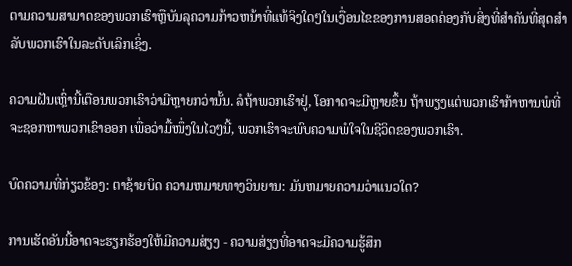ຕາມຄວາມສາມາດຂອງພວກເຮົາຫຼືບັນລຸຄວາມກ້າວຫນ້າທີ່ແທ້ຈິງໃດໆໃນເງື່ອນໄຂຂອງການສອດຄ່ອງກັບສິ່ງທີ່ສໍາຄັນທີ່ສຸດສໍາລັບພວກເຮົາໃນລະດັບເລິກເຊິ່ງ.

ຄວາມຝັນເຫຼົ່ານີ້ເຕືອນພວກເຮົາວ່າມີຫຼາຍກວ່ານັ້ນ. ລໍຖ້າພວກເຮົາຢູ່, ໂອກາດຈະມີຫຼາຍຂຶ້ນ ຖ້າພຽງແຕ່ພວກເຮົາກ້າຫານພໍທີ່ຈະຊອກຫາພວກເຂົາອອກ ເພື່ອວ່າມື້ໜຶ່ງໃນໄວໆນີ້, ພວກເຮົາຈະພົບຄວາມພໍໃຈໃນຊີວິດຂອງພວກເຮົາ.

ບົດຄວາມທີ່ກ່ຽວຂ້ອງ: ຕາຊ້າຍບິດ ຄວາມຫມາຍທາງວິນຍານ: ມັນຫມາຍຄວາມວ່າແນວໃດ?

ການເຮັດອັນນີ້ອາດຈະຮຽກຮ້ອງໃຫ້ມີຄວາມສ່ຽງ - ຄວາມສ່ຽງທີ່ອາດຈະມີຄວາມຮູ້ສຶກ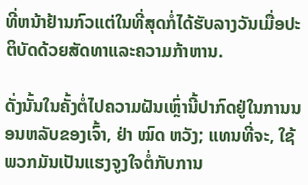ທີ່ຫນ້າຢ້ານກົວແຕ່ໃນທີ່ສຸດກໍ່ໄດ້ຮັບລາງວັນເມື່ອປະຕິບັດດ້ວຍສັດທາແລະຄວາມກ້າຫານ.

ດັ່ງນັ້ນໃນຄັ້ງຕໍ່ໄປຄວາມຝັນເຫຼົ່ານີ້ປາກົດຢູ່ໃນການນອນຫລັບຂອງເຈົ້າ, ຢ່າ ໝົດ ຫວັງ; ແທນທີ່ຈະ, ໃຊ້ພວກມັນເປັນແຮງຈູງໃຈຕໍ່ກັບການ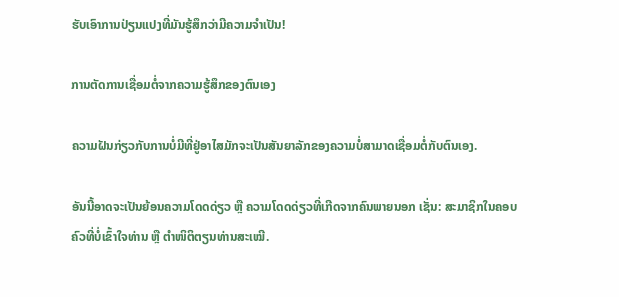ຮັບເອົາການປ່ຽນແປງທີ່ມັນຮູ້ສຶກວ່າມີຄວາມຈໍາເປັນ!

ການຕັດການເຊື່ອມຕໍ່ຈາກຄວາມຮູ້ສຶກຂອງຕົນເອງ

ຄວາມຝັນກ່ຽວກັບການບໍ່ມີທີ່ຢູ່ອາໄສມັກຈະເປັນສັນຍາລັກຂອງຄວາມບໍ່ສາມາດເຊື່ອມຕໍ່ກັບຕົນເອງ.

ອັນນີ້ອາດຈະເປັນຍ້ອນຄວາມໂດດດ່ຽວ ຫຼື ຄວາມໂດດດ່ຽວທີ່ເກີດຈາກຄົນພາຍນອກ ເຊັ່ນ: ສະມາຊິກໃນຄອບຄົວທີ່ບໍ່ເຂົ້າໃຈທ່ານ ຫຼື ຕຳໜິຕິຕຽນທ່ານສະເໝີ.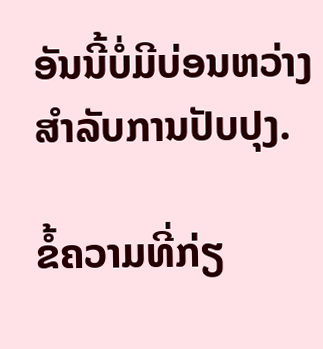ອັນນີ້ບໍ່ມີບ່ອນຫວ່າງສຳລັບການປັບປຸງ.

ຂໍ້ຄວາມທີ່ກ່ຽ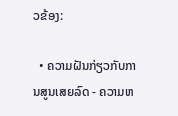ວຂ້ອງ:

  • ຄວາມຝັນກ່ຽວກັບການສູນເສຍລົດ - ຄວາມຫ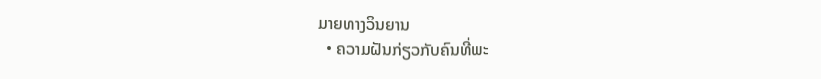ມາຍທາງວິນຍານ
  • ຄວາມຝັນກ່ຽວກັບຄົນທີ່ພະ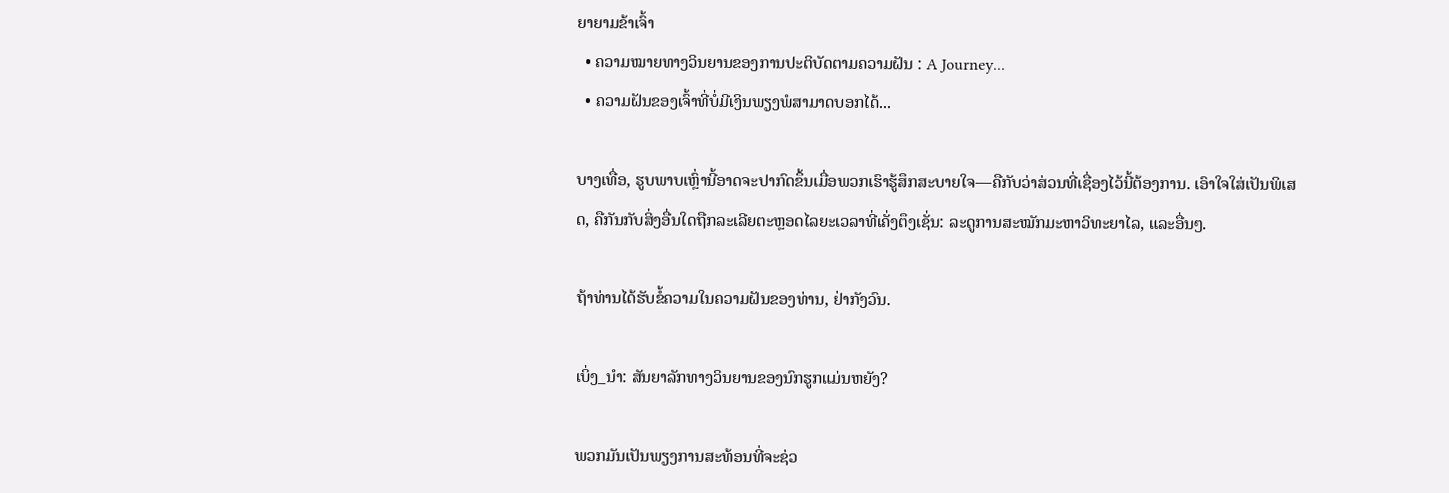ຍາຍາມຂ້າເຈົ້າ
  • ຄວາມໝາຍທາງວິນຍານຂອງການປະຕິບັດຕາມຄວາມຝັນ : A Journey...
  • ຄວາມຝັນຂອງເຈົ້າທີ່ບໍ່ມີເງິນພຽງພໍສາມາດບອກໄດ້...

ບາງເທື່ອ, ຮູບພາບເຫຼົ່ານີ້ອາດຈະປາກົດຂຶ້ນເມື່ອພວກເຮົາຮູ້ສຶກສະບາຍໃຈ—ຄືກັບວ່າສ່ວນທີ່ເຊື່ອງໄວ້ນີ້ຕ້ອງການ. ເອົາໃຈໃສ່ເປັນພິເສດ, ຄືກັນກັບສິ່ງອື່ນໃດຖືກລະເລີຍຕະຫຼອດໄລຍະເວລາທີ່ເຄັ່ງຕຶງເຊັ່ນ: ລະດູການສະໝັກມະຫາວິທະຍາໄລ, ແລະອື່ນໆ.

ຖ້າທ່ານໄດ້ຮັບຂໍ້ຄວາມໃນຄວາມຝັນຂອງທ່ານ, ຢ່າກັງວົນ.

ເບິ່ງ_ນຳ: ສັນຍາລັກທາງວິນຍານຂອງນົກຮູກແມ່ນຫຍັງ?

ພວກມັນເປັນພຽງການສະທ້ອນທີ່ຈະຊ່ວ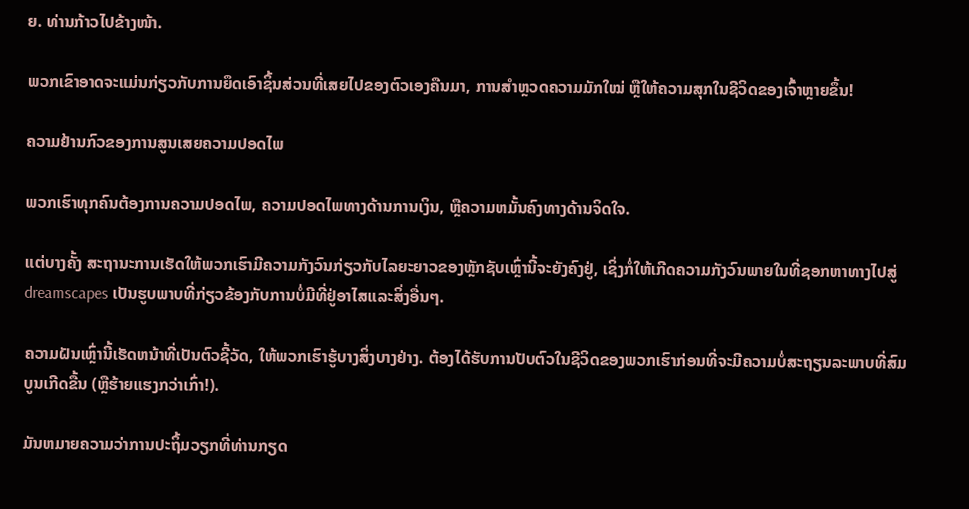ຍ. ທ່ານກ້າວໄປຂ້າງໜ້າ.

ພວກເຂົາອາດຈະແມ່ນກ່ຽວກັບການຍຶດເອົາຊິ້ນສ່ວນທີ່ເສຍໄປຂອງຕົວເອງຄືນມາ, ການສຳຫຼວດຄວາມມັກໃໝ່ ຫຼືໃຫ້ຄວາມສຸກໃນຊີວິດຂອງເຈົ້າຫຼາຍຂຶ້ນ!

ຄວາມຢ້ານກົວຂອງການສູນເສຍຄວາມປອດໄພ

ພວກເຮົາທຸກຄົນຕ້ອງການຄວາມປອດໄພ, ຄວາມປອດໄພທາງດ້ານການເງິນ, ຫຼືຄວາມຫມັ້ນຄົງທາງດ້ານຈິດໃຈ.

ແຕ່ບາງຄັ້ງ ສະຖານະການເຮັດໃຫ້ພວກເຮົາມີຄວາມກັງວົນກ່ຽວກັບໄລຍະຍາວຂອງຫຼັກຊັບເຫຼົ່ານີ້ຈະຍັງຄົງຢູ່, ເຊິ່ງກໍ່ໃຫ້ເກີດຄວາມກັງວົນພາຍໃນທີ່ຊອກຫາທາງໄປສູ່ dreamscapes ເປັນຮູບພາບທີ່ກ່ຽວຂ້ອງກັບການບໍ່ມີທີ່ຢູ່ອາໄສແລະສິ່ງອື່ນໆ.

ຄວາມຝັນເຫຼົ່ານີ້ເຮັດຫນ້າທີ່ເປັນຕົວຊີ້ວັດ, ໃຫ້ພວກເຮົາຮູ້ບາງສິ່ງບາງຢ່າງ. ຕ້ອງໄດ້ຮັບການປັບຕົວໃນຊີວິດຂອງພວກເຮົາກ່ອນທີ່ຈະມີຄວາມບໍ່ສະຖຽນລະພາບທີ່ສົມບູນເກີດຂື້ນ (ຫຼືຮ້າຍແຮງກວ່າເກົ່າ!).

ມັນຫມາຍຄວາມວ່າການປະຖິ້ມວຽກທີ່ທ່ານກຽດ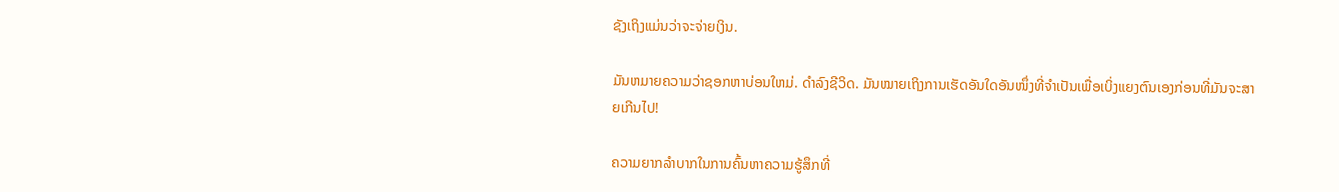ຊັງເຖິງແມ່ນວ່າຈະຈ່າຍເງິນ.

ມັນຫມາຍຄວາມວ່າຊອກຫາບ່ອນໃຫມ່. ດໍາລົງຊີວິດ. ມັນໝາຍເຖິງການເຮັດອັນໃດອັນໜຶ່ງທີ່ຈຳເປັນເພື່ອເບິ່ງແຍງຕົນເອງກ່ອນທີ່ມັນຈະສາຍເກີນໄປ!

ຄວາມຍາກລຳບາກໃນການຄົ້ນຫາຄວາມຮູ້ສຶກທີ່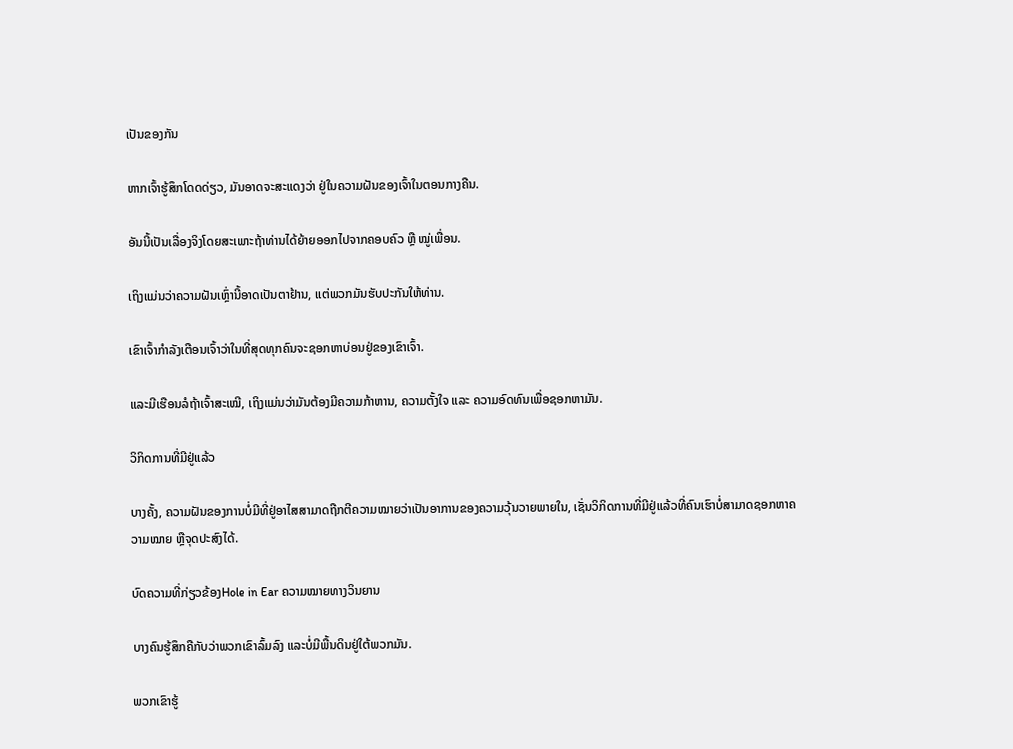ເປັນຂອງກັນ

ຫາກເຈົ້າຮູ້ສຶກໂດດດ່ຽວ, ມັນອາດຈະສະແດງວ່າ ຢູ່ໃນຄວາມຝັນຂອງເຈົ້າໃນຕອນກາງຄືນ.

ອັນນີ້ເປັນເລື່ອງຈິງໂດຍສະເພາະຖ້າທ່ານໄດ້ຍ້າຍອອກໄປຈາກຄອບຄົວ ຫຼື ໝູ່ເພື່ອນ.

ເຖິງແມ່ນວ່າຄວາມຝັນເຫຼົ່ານີ້ອາດເປັນຕາຢ້ານ, ແຕ່ພວກມັນຮັບປະກັນໃຫ້ທ່ານ.

ເຂົາເຈົ້າກຳລັງເຕືອນເຈົ້າວ່າໃນທີ່ສຸດທຸກຄົນຈະຊອກຫາບ່ອນຢູ່ຂອງເຂົາເຈົ້າ.

ແລະມີເຮືອນລໍຖ້າເຈົ້າສະເໝີ, ເຖິງແມ່ນວ່າມັນຕ້ອງມີຄວາມກ້າຫານ, ຄວາມຕັ້ງໃຈ ແລະ ຄວາມອົດທົນເພື່ອຊອກຫາມັນ.

ວິກິດການທີ່ມີຢູ່ແລ້ວ

ບາງຄັ້ງ, ຄວາມຝັນຂອງການບໍ່ມີທີ່ຢູ່ອາໄສສາມາດຖືກຕີຄວາມໝາຍວ່າເປັນອາການຂອງຄວາມວຸ້ນວາຍພາຍໃນ, ເຊັ່ນວິກິດການທີ່ມີຢູ່ແລ້ວທີ່ຄົນເຮົາບໍ່ສາມາດຊອກຫາຄວາມໝາຍ ຫຼືຈຸດປະສົງໄດ້.

ບົດຄວາມທີ່ກ່ຽວຂ້ອງHole in Ear ຄວາມໝາຍທາງວິນຍານ

ບາງຄົນຮູ້ສຶກຄືກັບວ່າພວກເຂົາລົ້ມລົງ ແລະບໍ່ມີພື້ນດິນຢູ່ໃຕ້ພວກມັນ.

ພວກເຂົາຮູ້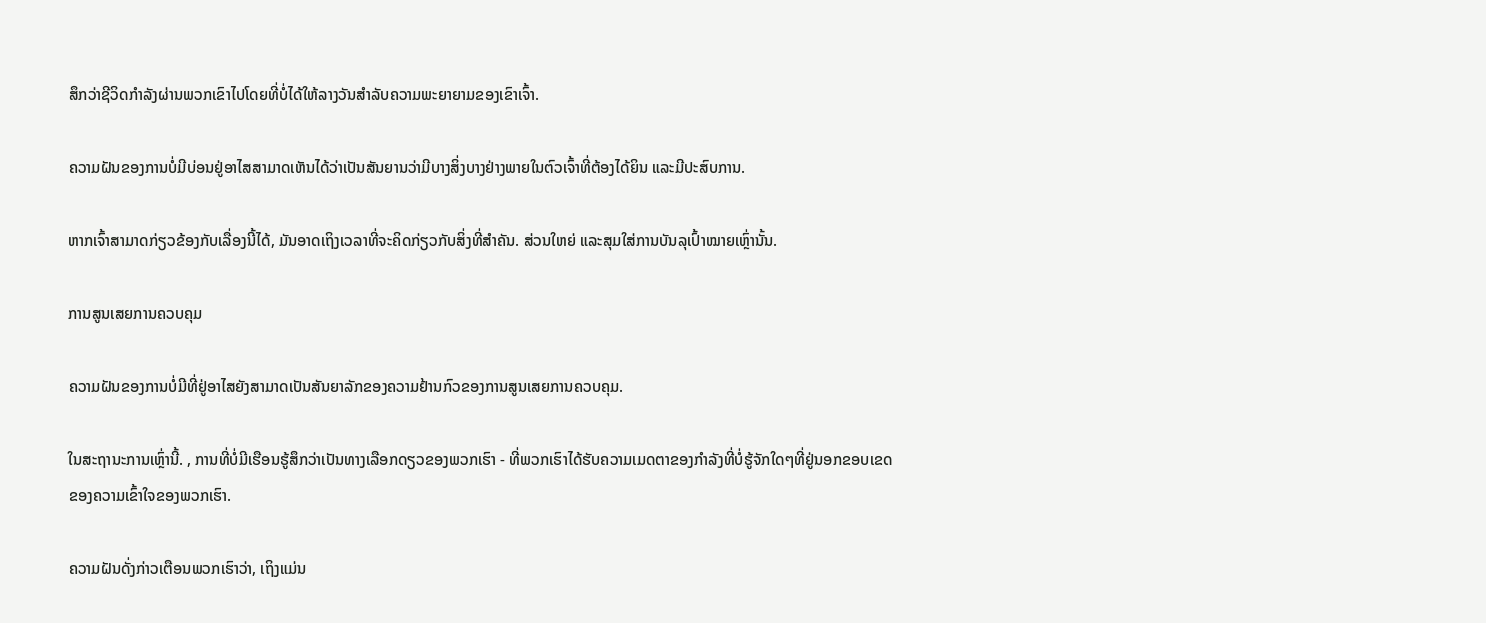ສຶກວ່າຊີວິດກຳລັງຜ່ານພວກເຂົາໄປໂດຍທີ່ບໍ່ໄດ້ໃຫ້ລາງວັນສຳລັບຄວາມພະຍາຍາມຂອງເຂົາເຈົ້າ.

ຄວາມຝັນຂອງການບໍ່ມີບ່ອນຢູ່ອາໄສສາມາດເຫັນໄດ້ວ່າເປັນສັນຍານວ່າມີບາງສິ່ງບາງຢ່າງພາຍໃນຕົວເຈົ້າທີ່ຕ້ອງໄດ້ຍິນ ແລະມີປະສົບການ.

ຫາກເຈົ້າສາມາດກ່ຽວຂ້ອງກັບເລື່ອງນີ້ໄດ້, ມັນອາດເຖິງເວລາທີ່ຈະຄິດກ່ຽວກັບສິ່ງທີ່ສຳຄັນ. ສ່ວນໃຫຍ່ ແລະສຸມໃສ່ການບັນລຸເປົ້າໝາຍເຫຼົ່ານັ້ນ.

ການສູນເສຍການຄວບຄຸມ

ຄວາມຝັນຂອງການບໍ່ມີທີ່ຢູ່ອາໄສຍັງສາມາດເປັນສັນຍາລັກຂອງຄວາມຢ້ານກົວຂອງການສູນເສຍການຄວບຄຸມ.

ໃນສະຖານະການເຫຼົ່ານີ້. , ການທີ່ບໍ່ມີເຮືອນຮູ້ສຶກວ່າເປັນທາງເລືອກດຽວຂອງພວກເຮົາ - ທີ່ພວກເຮົາໄດ້ຮັບຄວາມເມດຕາຂອງກໍາລັງທີ່ບໍ່ຮູ້ຈັກໃດໆທີ່ຢູ່ນອກຂອບເຂດຂອງຄວາມເຂົ້າໃຈຂອງພວກເຮົາ.

ຄວາມຝັນດັ່ງກ່າວເຕືອນພວກເຮົາວ່າ, ເຖິງແມ່ນ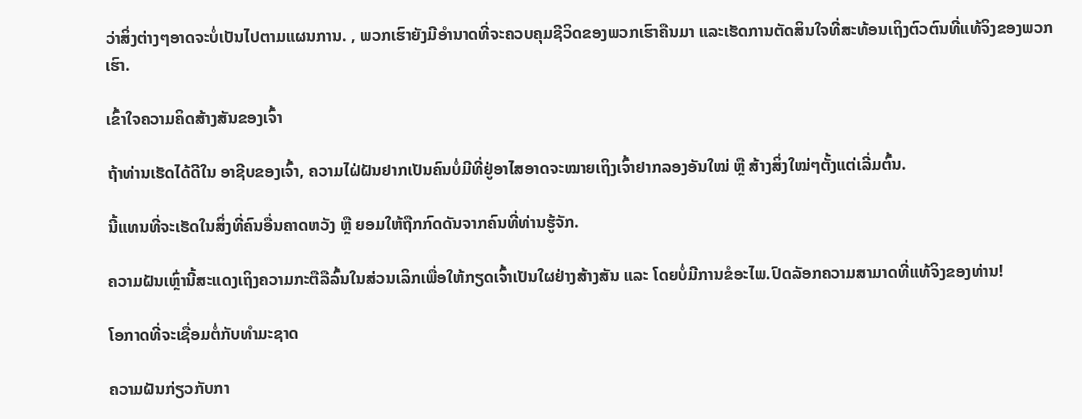ວ່າສິ່ງຕ່າງໆອາດຈະບໍ່ເປັນໄປຕາມແຜນການ. , ພວກເຮົາຍັງມີອຳນາດທີ່ຈະຄວບຄຸມຊີວິດຂອງພວກເຮົາຄືນມາ ແລະເຮັດການຕັດສິນໃຈທີ່ສະທ້ອນເຖິງຕົວຕົນທີ່ແທ້ຈິງຂອງພວກເຮົາ.

ເຂົ້າໃຈຄວາມຄິດສ້າງສັນຂອງເຈົ້າ

ຖ້າທ່ານເຮັດໄດ້ດີໃນ ອາຊີບຂອງເຈົ້າ, ຄວາມໄຝ່ຝັນຢາກເປັນຄົນບໍ່ມີທີ່ຢູ່ອາໄສອາດຈະໝາຍເຖິງເຈົ້າຢາກລອງອັນໃໝ່ ຫຼື ສ້າງສິ່ງໃໝ່ໆຕັ້ງແຕ່ເລີ່ມຕົ້ນ.

ນີ້ແທນທີ່ຈະເຮັດໃນສິ່ງທີ່ຄົນອື່ນຄາດຫວັງ ຫຼື ຍອມໃຫ້ຖືກກົດດັນຈາກຄົນທີ່ທ່ານຮູ້ຈັກ.

ຄວາມຝັນເຫຼົ່ານີ້ສະແດງເຖິງຄວາມກະຕືລືລົ້ນໃນສ່ວນເລິກເພື່ອໃຫ້ກຽດເຈົ້າເປັນໃຜຢ່າງສ້າງສັນ ແລະ ໂດຍບໍ່ມີການຂໍອະໄພ.ປົດລັອກຄວາມສາມາດທີ່ແທ້ຈິງຂອງທ່ານ!

ໂອກາດທີ່ຈະເຊື່ອມຕໍ່ກັບທໍາມະຊາດ

ຄວາມຝັນກ່ຽວກັບກາ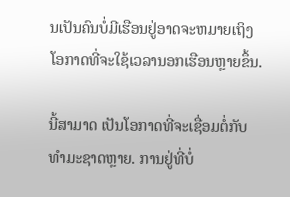ນເປັນຄົນບໍ່ມີເຮືອນຢູ່ອາດຈະຫມາຍເຖິງໂອກາດທີ່ຈະໃຊ້ເວລານອກເຮືອນຫຼາຍຂຶ້ນ.

ນີ້ສາມາດ ເປັນໂອກາດທີ່ຈະເຊື່ອມຕໍ່ກັບທໍາມະຊາດຫຼາຍ. ການຢູ່ທີ່ບໍ່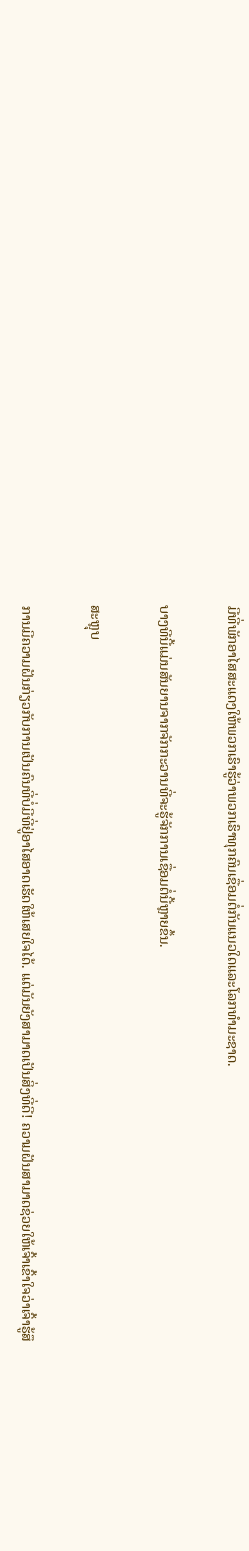ມີທີ່ພັກອາໄສສະແດງໃຫ້ພວກເຮົາຮູ້ວ່າພວກເຮົາທຸກຄົນເຊື່ອມຕໍ່ກັນແນວໃດແລະໂລກທໍາມະຊາດ.

ບາງທີນີ້ແມ່ນສັນຍານຈາກຈັກກະວານທີ່ຈະຮູ້ຈັກການເຊື່ອມຕໍ່ນີ້ຫຼາຍຂຶ້ນ.

ສະຫຼຸບ

ການມີຄວາມຝັນກ່ຽວກັບການເປັນຄົນທີ່ບໍ່ມີທີ່ຢູ່ອາໄສອາດເຮັດໃຫ້ເສຍໃຈໄດ້. ແຕ່ມັນຍັງສາມາດເປັນສິ່ງທີ່ດີ! ຄວາມຝັນສາມາດຊ່ວຍໃຫ້ເຈົ້າເຂົ້າໃຈວ່າເຈົ້າຮູ້ສຶ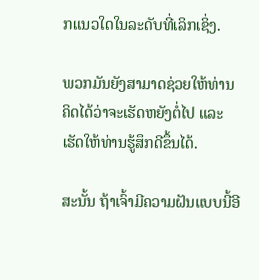ກແນວໃດໃນລະດັບທີ່ເລິກເຊິ່ງ.

ພວກມັນຍັງສາມາດຊ່ວຍໃຫ້ທ່ານຄິດໄດ້ວ່າຈະເຮັດຫຍັງຕໍ່ໄປ ແລະ ເຮັດໃຫ້ທ່ານຮູ້ສຶກດີຂຶ້ນໄດ້.

ສະນັ້ນ ຖ້າເຈົ້າມີຄວາມຝັນແບບນີ້ອີ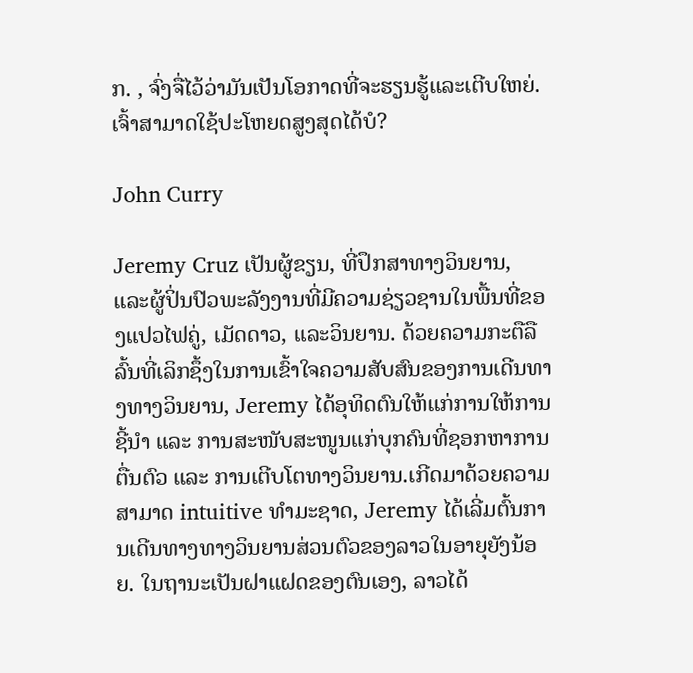ກ. , ຈົ່ງຈື່ໄວ້ວ່າມັນເປັນໂອກາດທີ່ຈະຮຽນຮູ້ແລະເຕີບໃຫຍ່. ເຈົ້າສາມາດໃຊ້ປະໂຫຍດສູງສຸດໄດ້ບໍ?

John Curry

Jeremy Cruz ເປັນຜູ້ຂຽນ, ທີ່ປຶກສາທາງວິນຍານ, ແລະຜູ້ປິ່ນປົວພະລັງງານທີ່ມີຄວາມຊ່ຽວຊານໃນພື້ນທີ່ຂອງແປວໄຟຄູ່, ເມັດດາວ, ແລະວິນຍານ. ດ້ວຍຄວາມກະຕືລືລົ້ນທີ່ເລິກຊຶ້ງໃນການເຂົ້າໃຈຄວາມສັບສົນຂອງການເດີນທາງທາງວິນຍານ, Jeremy ໄດ້ອຸທິດຕົນໃຫ້ແກ່ການໃຫ້ການຊີ້ນຳ ແລະ ການສະໜັບສະໜູນແກ່ບຸກຄົນທີ່ຊອກຫາການຕື່ນຕົວ ແລະ ການເຕີບໂຕທາງວິນຍານ.ເກີດມາດ້ວຍຄວາມສາມາດ intuitive ທໍາມະຊາດ, Jeremy ໄດ້ເລີ່ມຕົ້ນການເດີນທາງທາງວິນຍານສ່ວນຕົວຂອງລາວໃນອາຍຸຍັງນ້ອຍ. ໃນຖານະເປັນຝາແຝດຂອງຕົນເອງ, ລາວໄດ້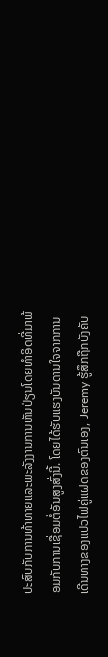ປະສົບກັບການທ້າທາຍແລະພະລັງງານການຫັນປ່ຽນໂດຍທໍາອິດທີ່ມາພ້ອມກັບການເຊື່ອມຕໍ່ອັນສູງສົ່ງນີ້. ໂດຍໄດ້ຮັບແຮງບັນດານໃຈຈາກການເດີນທາງຂອງແປວໄຟຄູ່ແຝດຂອງຕົນເອງ, Jeremy ຮູ້ສຶກຖືກບັງຄັບ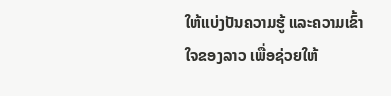ໃຫ້ແບ່ງປັນຄວາມຮູ້ ແລະຄວາມເຂົ້າໃຈຂອງລາວ ເພື່ອຊ່ວຍໃຫ້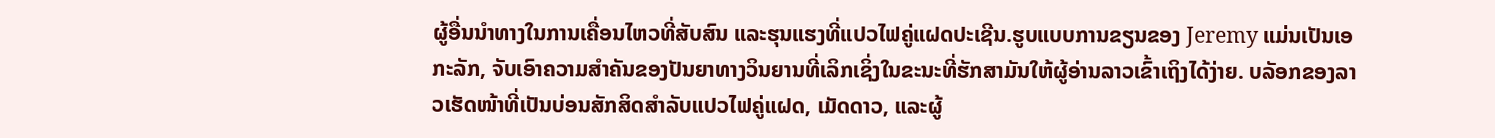ຜູ້ອື່ນນໍາທາງໃນການເຄື່ອນໄຫວທີ່ສັບສົນ ແລະຮຸນແຮງທີ່ແປວໄຟຄູ່ແຝດປະເຊີນ.ຮູບແບບການຂຽນຂອງ Jeremy ແມ່ນເປັນເອກະລັກ, ຈັບເອົາຄວາມສໍາຄັນຂອງປັນຍາທາງວິນຍານທີ່ເລິກເຊິ່ງໃນຂະນະທີ່ຮັກສາມັນໃຫ້ຜູ້ອ່ານລາວເຂົ້າເຖິງໄດ້ງ່າຍ. ບລັອກຂອງລາວເຮັດໜ້າທີ່ເປັນບ່ອນສັກສິດສຳລັບແປວໄຟຄູ່ແຝດ, ເມັດດາວ, ແລະຜູ້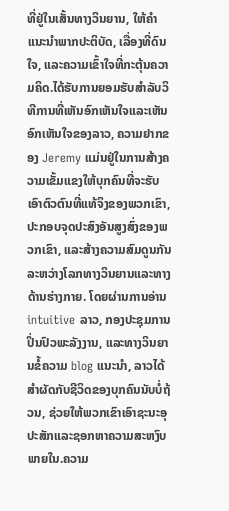ທີ່ຢູ່ໃນເສັ້ນທາງວິນຍານ, ໃຫ້ຄໍາແນະນໍາພາກປະຕິບັດ, ເລື່ອງທີ່ດົນໃຈ, ແລະຄວາມເຂົ້າໃຈທີ່ກະຕຸ້ນຄວາມຄິດ.ໄດ້ຮັບການຍອມຮັບສໍາລັບວິທີການທີ່ເຫັນອົກເຫັນໃຈແລະເຫັນອົກເຫັນໃຈຂອງລາວ, ຄວາມຢາກຂອງ Jeremy ແມ່ນຢູ່ໃນການສ້າງຄວາມເຂັ້ມແຂງໃຫ້ບຸກຄົນທີ່ຈະຮັບເອົາຕົວຕົນທີ່ແທ້ຈິງຂອງພວກເຂົາ, ປະກອບຈຸດປະສົງອັນສູງສົ່ງຂອງພວກເຂົາ, ແລະສ້າງຄວາມສົມດູນກັນລະຫວ່າງໂລກທາງວິນຍານແລະທາງດ້ານຮ່າງກາຍ. ໂດຍຜ່ານການອ່ານ intuitive ລາວ, ກອງປະຊຸມການປິ່ນປົວພະລັງງານ, ແລະທາງວິນຍານຂໍ້ຄວາມ blog ແນະນໍາ, ລາວໄດ້ສໍາຜັດກັບຊີວິດຂອງບຸກຄົນນັບບໍ່ຖ້ວນ, ຊ່ວຍໃຫ້ພວກເຂົາເອົາຊະນະອຸປະສັກແລະຊອກຫາຄວາມສະຫງົບພາຍໃນ.ຄວາມ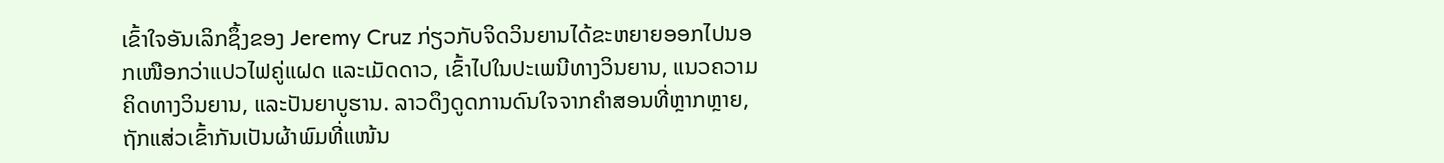ເຂົ້າໃຈອັນເລິກຊຶ້ງຂອງ Jeremy Cruz ກ່ຽວກັບຈິດວິນຍານໄດ້ຂະຫຍາຍອອກໄປນອກເໜືອກວ່າແປວໄຟຄູ່ແຝດ ແລະເມັດດາວ, ເຂົ້າໄປໃນປະເພນີທາງວິນຍານ, ແນວຄວາມຄິດທາງວິນຍານ, ແລະປັນຍາບູຮານ. ລາວດຶງດູດການດົນໃຈຈາກຄຳສອນທີ່ຫຼາກຫຼາຍ, ຖັກແສ່ວເຂົ້າກັນເປັນຜ້າພົມທີ່ແໜ້ນ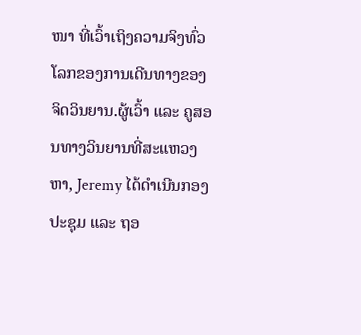ໜາ ທີ່ເວົ້າເຖິງຄວາມຈິງທົ່ວໂລກຂອງການເດີນທາງຂອງຈິດວິນຍານ.ຜູ້ເວົ້າ ແລະ ຄູສອນທາງວິນຍານທີ່ສະແຫວງຫາ, Jeremy ໄດ້ດໍາເນີນກອງປະຊຸມ ແລະ ຖອ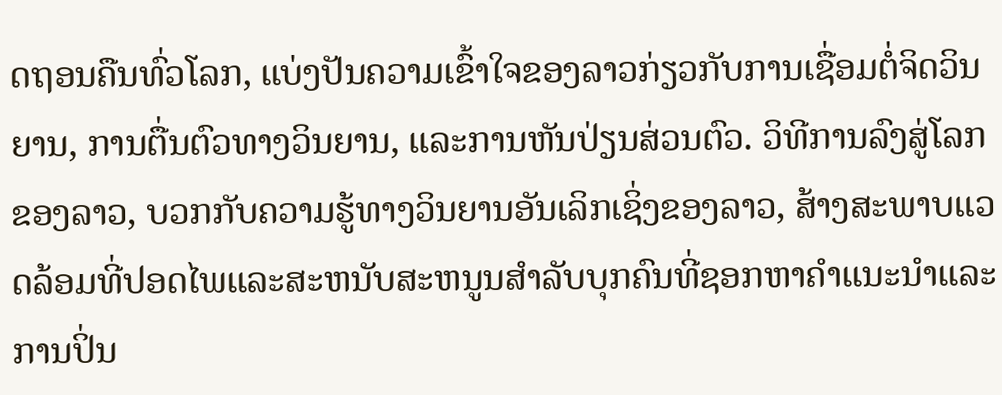ດຖອນຄືນທົ່ວໂລກ, ແບ່ງປັນຄວາມເຂົ້າໃຈຂອງລາວກ່ຽວກັບການເຊື່ອມຕໍ່ຈິດວິນຍານ, ການຕື່ນຕົວທາງວິນຍານ, ແລະການຫັນປ່ຽນສ່ວນຕົວ. ວິທີການລົງສູ່ໂລກຂອງລາວ, ບວກກັບຄວາມຮູ້ທາງວິນຍານອັນເລິກເຊິ່ງຂອງລາວ, ສ້າງສະພາບແວດລ້ອມທີ່ປອດໄພແລະສະຫນັບສະຫນູນສໍາລັບບຸກຄົນທີ່ຊອກຫາຄໍາແນະນໍາແລະການປິ່ນ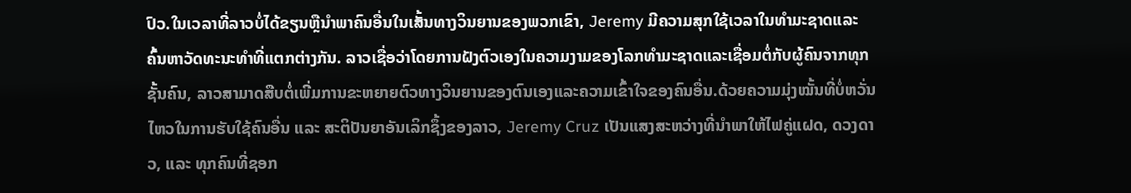ປົວ.ໃນເວລາທີ່ລາວບໍ່ໄດ້ຂຽນຫຼືນໍາພາຄົນອື່ນໃນເສັ້ນທາງວິນຍານຂອງພວກເຂົາ, Jeremy ມີຄວາມສຸກໃຊ້ເວລາໃນທໍາມະຊາດແລະຄົ້ນຫາວັດທະນະທໍາທີ່ແຕກຕ່າງກັນ. ລາວເຊື່ອວ່າໂດຍການຝັງຕົວເອງໃນຄວາມງາມຂອງໂລກທໍາມະຊາດແລະເຊື່ອມຕໍ່ກັບຜູ້ຄົນຈາກທຸກຊັ້ນຄົນ, ລາວສາມາດສືບຕໍ່ເພີ່ມການຂະຫຍາຍຕົວທາງວິນຍານຂອງຕົນເອງແລະຄວາມເຂົ້າໃຈຂອງຄົນອື່ນ.ດ້ວຍຄວາມມຸ່ງໝັ້ນທີ່ບໍ່ຫວັ່ນໄຫວໃນການຮັບໃຊ້ຄົນອື່ນ ແລະ ສະຕິປັນຍາອັນເລິກຊຶ້ງຂອງລາວ, Jeremy Cruz ເປັນແສງສະຫວ່າງທີ່ນຳພາໃຫ້ໄຟຄູ່ແຝດ, ດວງດາວ, ແລະ ທຸກຄົນທີ່ຊອກ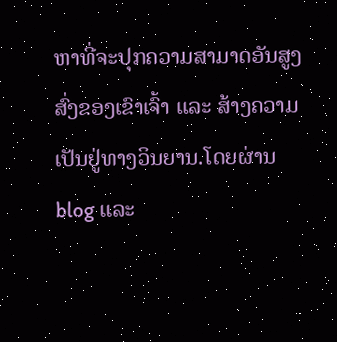ຫາທີ່ຈະປຸກຄວາມສາມາດອັນສູງສົ່ງຂອງເຂົາເຈົ້າ ແລະ ສ້າງຄວາມເປັນຢູ່ທາງວິນຍານ.ໂດຍຜ່ານ blog ແລະ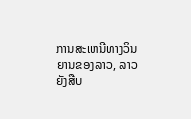ການສະເຫນີທາງວິນຍານຂອງລາວ, ລາວຍັງສືບ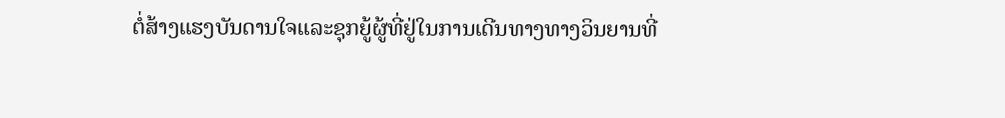ຕໍ່ສ້າງແຮງບັນດານໃຈແລະຊຸກຍູ້ຜູ້ທີ່ຢູ່ໃນການເດີນທາງທາງວິນຍານທີ່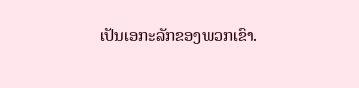ເປັນເອກະລັກຂອງພວກເຂົາ.